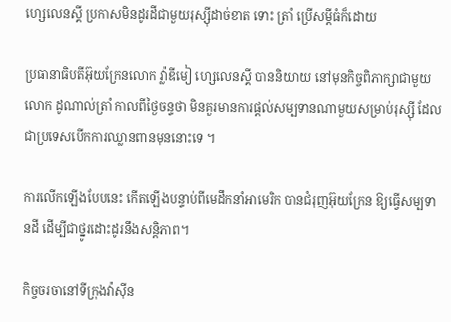ហ្សេលេនស្គី ប្រកាសមិនដូរដីជាមួយរុស្ស៊ីដាច់ខាត ទោះ ត្រាំ ប្រើសម្ដីធំក៏ដោយ

ប្រធានាធិបតីអ៊ុយក្រែនលោក វ្ល៉ាឌីមៀ ហ្សេលេនស្គី បាននិយាយ នៅមុនកិច្ចពិភាក្សាជាមួយលោក ដូណាល់ត្រាំ កាលពីថ្ងៃចន្ទថា មិនគួរមានការផ្ដល់សម្បទានណាមួយសម្រាប់រុស្ស៊ី ដែលជាប្រទេសបើកការឈ្លានពានមុននោះទេ ។

ការលើកឡើងបែបនេះ កើតឡើងបន្ទាប់ពីមេដឹកនាំអាមេរិក បានជំរុញអ៊ុយក្រែន ឱ្យធ្វើសម្បទានដី ដើម្បីជាថ្នូរដោះដូរនឹងសន្តិភាព។

កិច្ចចរចានៅទីក្រុងវ៉ាស៊ីន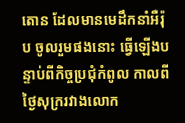តោន ដែលមានមេដឹកនាំអឺរ៉ុប ចូលរួមផងនោះ ធ្វើឡើងបន្ទាប់ពីកិច្ចប្រជុំកំពូល កាលពីថ្ងៃសុក្ររវាងលោក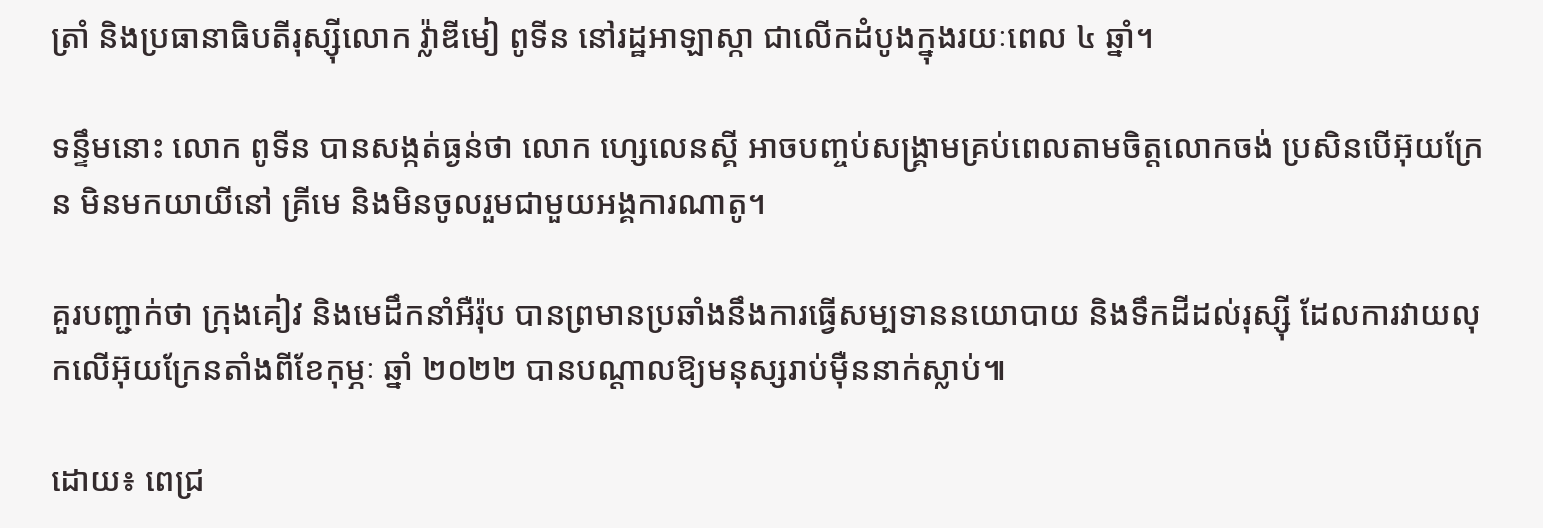ត្រាំ និងប្រធានាធិបតីរុស្ស៊ីលោក វ្ល៉ាឌីមៀ ពូទីន នៅរដ្ឋអាឡាស្កា ជាលើកដំបូងក្នុងរយៈពេល ៤ ឆ្នាំ។

ទន្ទឹមនោះ លោក ពូទីន បានសង្កត់ធ្ងន់ថា លោក ហ្សេលេនស្គី អាចបញ្ចប់សង្រ្គាមគ្រប់ពេលតាមចិត្តលោកចង់ ប្រសិនបើអ៊ុយក្រែន មិនមកយាយីនៅ គ្រីមេ និងមិនចូលរួមជាមួយអង្គការណាតូ។

គួរបញ្ជាក់ថា ក្រុងគៀវ និងមេដឹកនាំអឺរ៉ុប បានព្រមានប្រឆាំងនឹងការធ្វើសម្បទាននយោបាយ និងទឹកដីដល់រុស្ស៊ី ដែលការវាយលុកលើអ៊ុយក្រែនតាំងពីខែកុម្ភៈ ឆ្នាំ ២០២២ បានបណ្តាលឱ្យមនុស្សរាប់ម៉ឺននាក់ស្លាប់៕

ដោយ៖ ពេជ្រ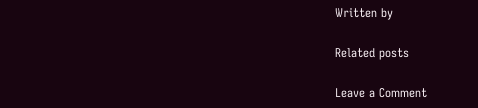Written by

Related posts

Leave a Comment